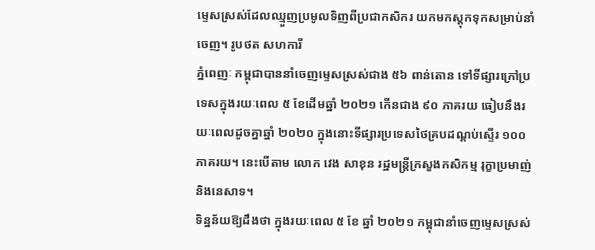ម្ទេសស្រស់ដែលឈ្មួញប្រមូលទិញពីប្រជាកសិករ យកមកស្តុកទុកសម្រាប់នាំចេញ។ រូបថត សហការី
ភ្នំពេញៈ កម្ពុជាបាននាំចេញម្ទេសស្រស់ជាង ៥៦ ពាន់តោន ទៅទីផ្សារក្រៅប្រទេសក្នុងរយៈពេល ៥ ខែដើមឆ្នាំ ២០២១ កើនជាង ៩០ ភាគរយ ធៀបនឹងរយៈពេលដូចគ្នាឆ្នាំ ២០២០ ក្នុងនោះទីផ្សារប្រទេសថៃគ្របដណ្តប់ស្ទើរ ១០០ ភាគរយ។ នេះបើតាម លោក វេង សាខុន រដ្ឋមន្ត្រីក្រសួងកសិកម្ម រុក្ខាប្រមាញ់ និងនេសាទ។
ទិន្នន័យឱ្យដឹងថា ក្នុងរយៈពេល ៥ ខែ ឆ្នាំ ២០២១ កម្ពុជានាំចេញម្ទេសស្រស់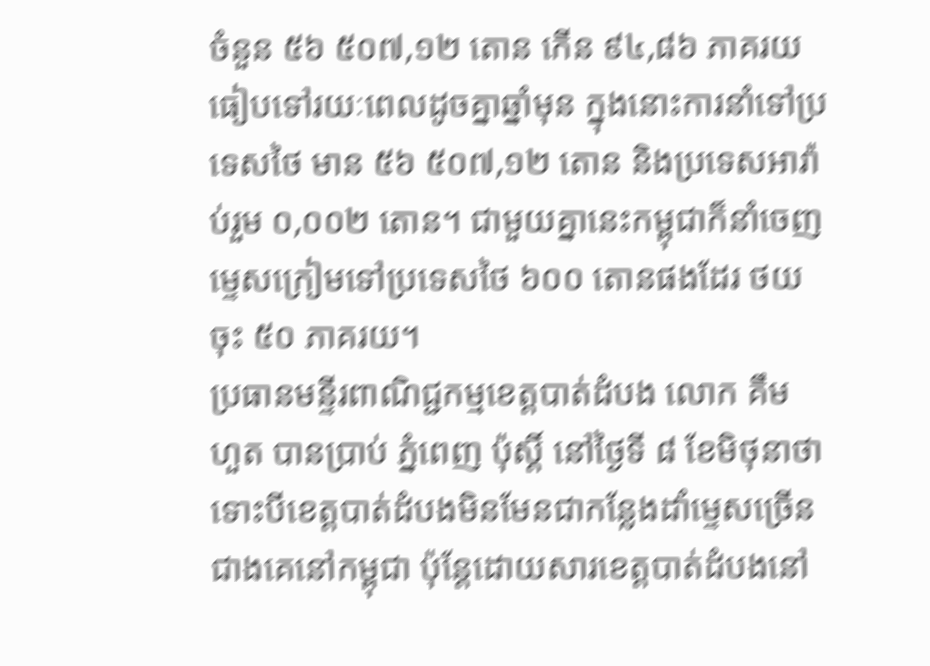ចំនួន ៥៦ ៥០៧,១២ តោន កើន ៩៤,៨៦ ភាគរយធៀបទៅរយៈពេលដូចគ្នាឆ្នាំមុន ក្នុងនោះការនាំទៅប្រទេសថៃ មាន ៥៦ ៥០៧,១២ តោន និងប្រទេសអារ៉ាប់រួម ០,០០២ តោន។ ជាមួយគ្នានេះកម្ពុជាក៏នាំចេញម្ទេសក្រៀមទៅប្រទេសថៃ ៦០០ តោនផងដែរ ថយចុះ ៥០ ភាគរយ។
ប្រធានមន្ទីរពាណិជ្ជកម្មខេត្តបាត់ដំបង លោក គឹម ហួត បានប្រាប់ ភ្នំពេញ ប៉ុស្តិ៍ នៅថ្ងៃទី ៨ ខែមិថុនាថា ទោះបីខេត្តបាត់ដំបងមិនមែនជាកន្លែងដាំម្ទេសច្រើនជាងគេនៅកម្ពុជា ប៉ុន្តែដោយសារខេត្តបាត់ដំបងនៅ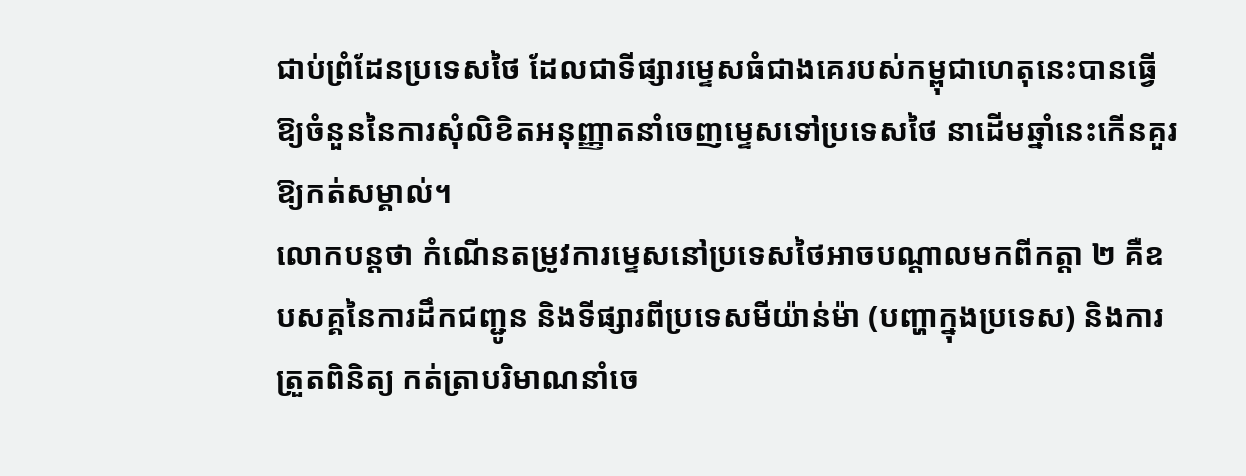ជាប់ព្រំដែនប្រទេសថៃ ដែលជាទីផ្សារម្ទេសធំជាងគេរបស់កម្ពុជាហេតុនេះបានធ្វើឱ្យចំនួននៃការសុំលិខិតអនុញ្ញាតនាំចេញម្ទេសទៅប្រទេសថៃ នាដើមឆ្នាំនេះកើនគួរឱ្យកត់សម្គាល់។
លោកបន្តថា កំណើនតម្រូវការម្ទេសនៅប្រទេសថៃអាចបណ្តាលមកពីកត្តា ២ គឺឧបសគ្គនៃការដឹកជញ្ជូន និងទីផ្សារពីប្រទេសមីយ៉ាន់ម៉ា (បញ្ហាក្នុងប្រទេស) និងការត្រួតពិនិត្យ កត់ត្រាបរិមាណនាំចេ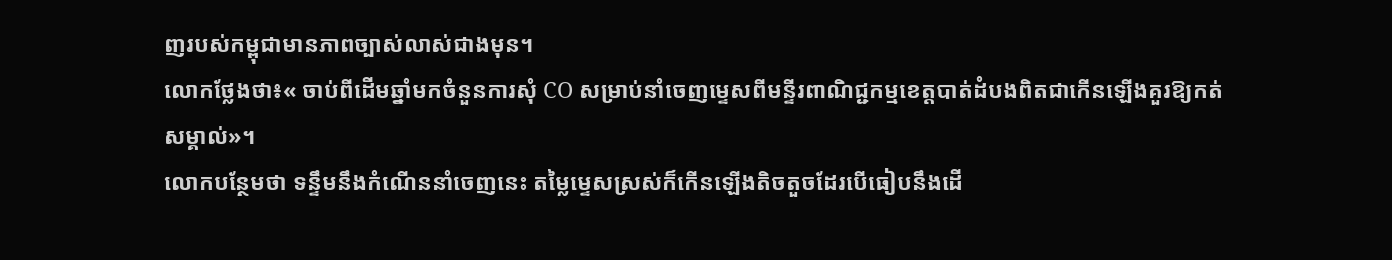ញរបស់កម្ពុជាមានភាពច្បាស់លាស់ជាងមុន។
លោកថ្លែងថា៖« ចាប់ពីដើមឆ្នាំមកចំនួនការសុំ CO សម្រាប់នាំចេញម្ទេសពីមន្ទីរពាណិជ្ជកម្មខេត្តបាត់ដំបងពិតជាកើនឡើងគួរឱ្យកត់សម្គាល់»។
លោកបន្ថែមថា ទន្ទឹមនឹងកំណើននាំចេញនេះ តម្លៃម្ទេសស្រស់ក៏កើនឡើងតិចតួចដែរបើធៀបនឹងដើ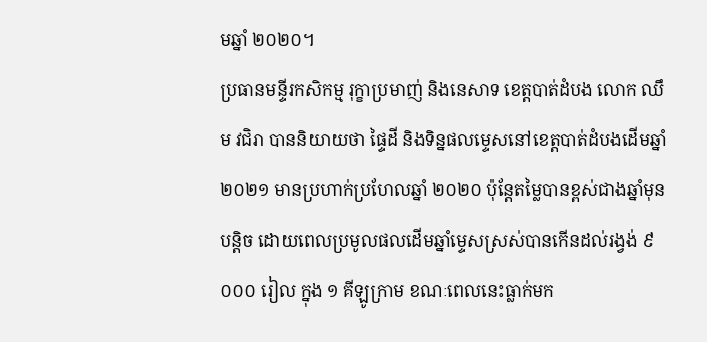មឆ្នាំ ២០២០។
ប្រធានមន្ទីរកសិកម្ម រុក្ខាប្រមាញ់ និងនេសាទ ខេត្តបាត់ដំបង លោក ឈឹម វជិរា បាននិយាយថា ផ្ទៃដី និងទិន្នផលម្ទេសនៅខេត្តបាត់ដំបងដើមឆ្នាំ ២០២១ មានប្រហាក់ប្រហែលឆ្នាំ ២០២០ ប៉ុន្តែតម្លៃបានខ្ពស់ជាងឆ្នាំមុនបន្តិច ដោយពេលប្រមូលផលដើមឆ្នាំម្ទេសស្រស់បានកើនដល់រង្វង់ ៩ ០០០ រៀល ក្នុង ១ គីឡូក្រាម ខណៈពេលនេះធ្លាក់មក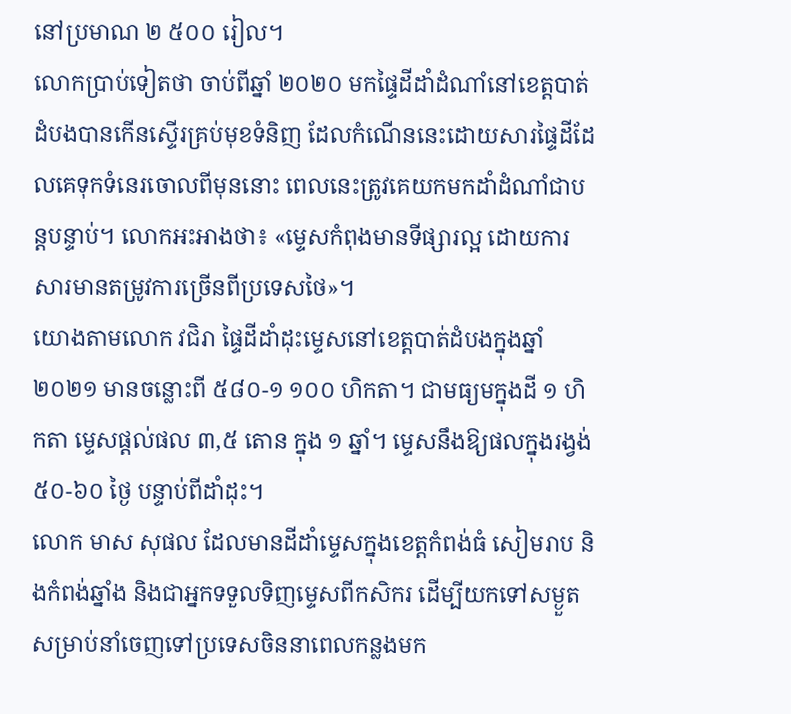នៅប្រមាណ ២ ៥០០ រៀល។
លោកប្រាប់ទៀតថា ចាប់ពីឆ្នាំ ២០២០ មកផ្ទៃដីដាំដំណាំនៅខេត្តបាត់ដំបងបានកើនស្ទើរគ្រប់មុខទំនិញ ដែលកំណើននេះដោយសារផ្ទៃដីដែលគេទុកទំនេរចោលពីមុននោះ ពេលនេះត្រូវគេយកមកដាំដំណាំជាបន្តបន្ទាប់។ លោកអះអាងថា៖ «ម្ទេសកំពុងមានទីផ្សារល្អ ដោយការសារមានតម្រូវការច្រើនពីប្រទេសថៃ»។
យោងតាមលោក វជិរា ផ្ទៃដីដាំដុះម្ទេសនៅខេត្តបាត់ដំបងក្នុងឆ្នាំ ២០២១ មានចន្លោះពី ៥៨០-១ ១០០ ហិកតា។ ជាមធ្យមក្នុងដី ១ ហិកតា ម្ទេសផ្តល់ផល ៣,៥ តោន ក្នុង ១ ឆ្នាំ។ ម្ទេសនឹងឱ្យផលក្នុងរង្វង់ ៥០-៦០ ថ្ងៃ បន្ទាប់ពីដាំដុះ។
លោក មាស សុផល ដែលមានដីដាំម្ទេសក្នុងខេត្តកំពង់ធំ សៀមរាប និងកំពង់ឆ្នាំង និងជាអ្នកទទួលទិញម្ទេសពីកសិករ ដើម្បីយកទៅសម្ងួតសម្រាប់នាំចេញទៅប្រទេសចិននាពេលកន្លងមក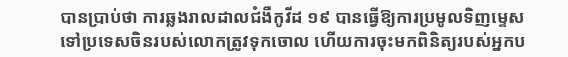បានប្រាប់ថា ការឆ្លងរាលដាលជំងឺកូវីដ ១៩ បានធ្វើឱ្យការប្រមូលទិញម្ទេសទៅប្រទេសចិនរបស់លោកត្រូវទុកចោល ហើយការចុះមកពិនិត្យរបស់អ្នកប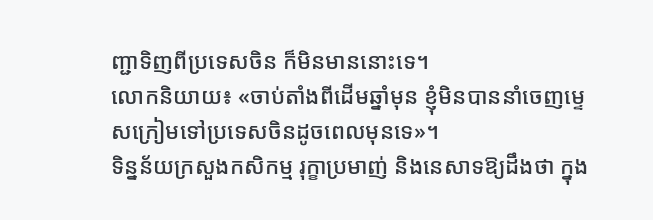ញ្ជាទិញពីប្រទេសចិន ក៏មិនមាននោះទេ។
លោកនិយាយ៖ «ចាប់តាំងពីដើមឆ្នាំមុន ខ្ញុំមិនបាននាំចេញម្ទេសក្រៀមទៅប្រទេសចិនដូចពេលមុនទេ»។
ទិន្នន័យក្រសួងកសិកម្ម រុក្ខាប្រមាញ់ និងនេសាទឱ្យដឹងថា ក្នុង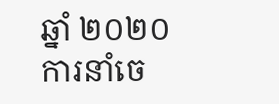ឆ្នាំ ២០២០ ការនាំចេ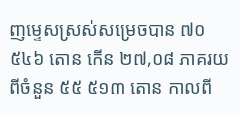ញម្ទេសស្រស់សម្រេចបាន ៧០ ៥៤៦ តោន កើន ២៧,០៨ ភាគរយពីចំនួន ៥៥ ៥១៣ តោន កាលពី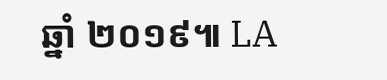ឆ្នាំ ២០១៩៕ LA